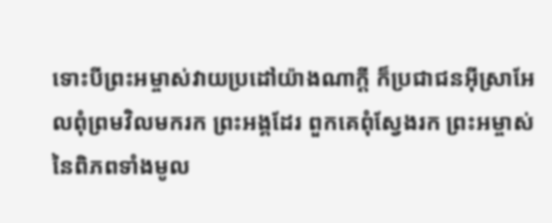ទោះបីព្រះអម្ចាស់វាយប្រដៅយ៉ាងណាក្ដី ក៏ប្រជាជនអ៊ីស្រាអែលពុំព្រមវិលមករក ព្រះអង្គដែរ ពួកគេពុំស្វែងរក ព្រះអម្ចាស់នៃពិភពទាំងមូល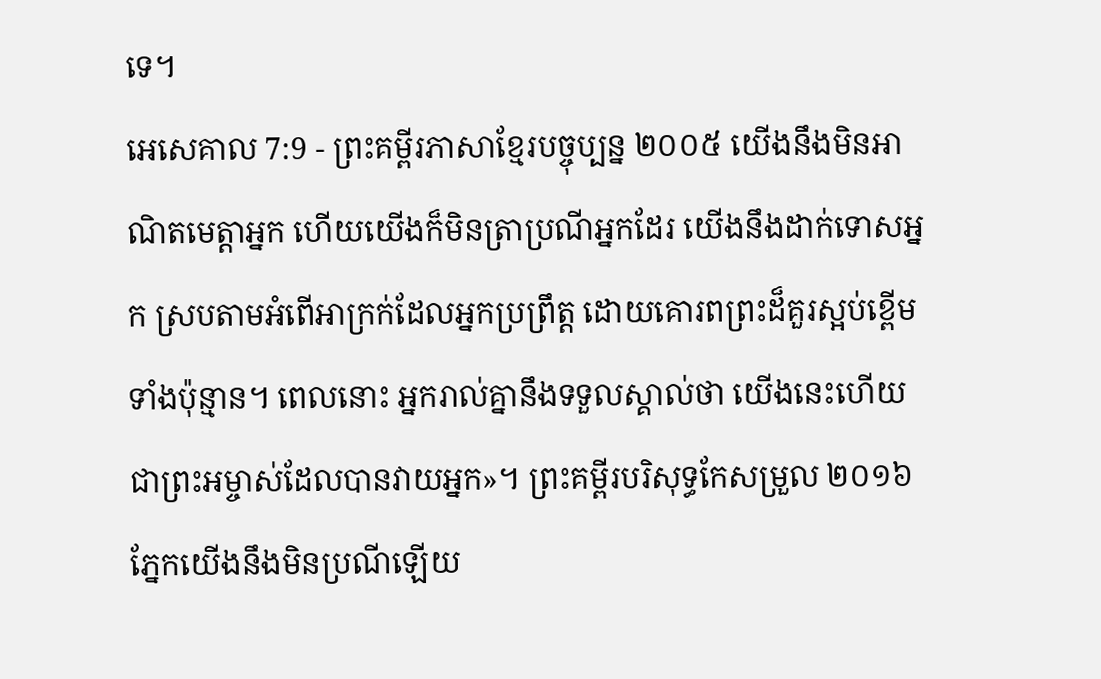ទេ។
អេសេគាល 7:9 - ព្រះគម្ពីរភាសាខ្មែរបច្ចុប្បន្ន ២០០៥ យើងនឹងមិនអាណិតមេត្តាអ្នក ហើយយើងក៏មិនត្រាប្រណីអ្នកដែរ យើងនឹងដាក់ទោសអ្នក ស្របតាមអំពើអាក្រក់ដែលអ្នកប្រព្រឹត្ត ដោយគោរពព្រះដ៏គួរស្អប់ខ្ពើមទាំងប៉ុន្មាន។ ពេលនោះ អ្នករាល់គ្នានឹងទទួលស្គាល់ថា យើងនេះហើយជាព្រះអម្ចាស់ដែលបានវាយអ្នក»។ ព្រះគម្ពីរបរិសុទ្ធកែសម្រួល ២០១៦ ភ្នែកយើងនឹងមិនប្រណីឡើយ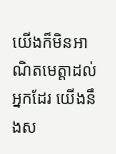យើងក៏មិនអាណិតមេត្តាដល់អ្នកដែរ យើងនឹងស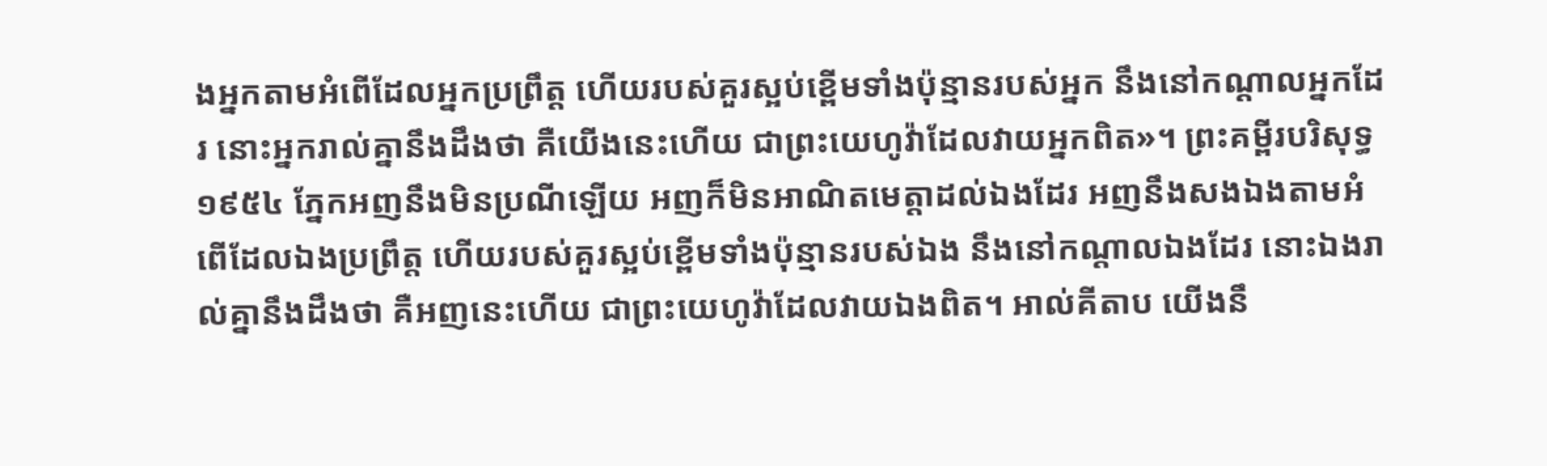ងអ្នកតាមអំពើដែលអ្នកប្រព្រឹត្ត ហើយរបស់គួរស្អប់ខ្ពើមទាំងប៉ុន្មានរបស់អ្នក នឹងនៅកណ្ដាលអ្នកដែរ នោះអ្នករាល់គ្នានឹងដឹងថា គឺយើងនេះហើយ ជាព្រះយេហូវ៉ាដែលវាយអ្នកពិត»។ ព្រះគម្ពីរបរិសុទ្ធ ១៩៥៤ ភ្នែកអញនឹងមិនប្រណីឡើយ អញក៏មិនអាណិតមេត្តាដល់ឯងដែរ អញនឹងសងឯងតាមអំពើដែលឯងប្រព្រឹត្ត ហើយរបស់គួរស្អប់ខ្ពើមទាំងប៉ុន្មានរបស់ឯង នឹងនៅកណ្តាលឯងដែរ នោះឯងរាល់គ្នានឹងដឹងថា គឺអញនេះហើយ ជាព្រះយេហូវ៉ាដែលវាយឯងពិត។ អាល់គីតាប យើងនឹ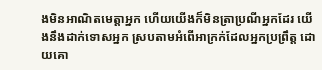ងមិនអាណិតមេត្តាអ្នក ហើយយើងក៏មិនត្រាប្រណីអ្នកដែរ យើងនឹងដាក់ទោសអ្នក ស្របតាមអំពើអាក្រក់ដែលអ្នកប្រព្រឹត្ត ដោយគោ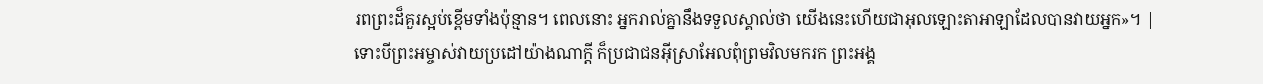រពព្រះដ៏គួរស្អប់ខ្ពើមទាំងប៉ុន្មាន។ ពេលនោះ អ្នករាល់គ្នានឹងទទួលស្គាល់ថា យើងនេះហើយជាអុលឡោះតាអាឡាដែលបានវាយអ្នក»។ |
ទោះបីព្រះអម្ចាស់វាយប្រដៅយ៉ាងណាក្ដី ក៏ប្រជាជនអ៊ីស្រាអែលពុំព្រមវិលមករក ព្រះអង្គ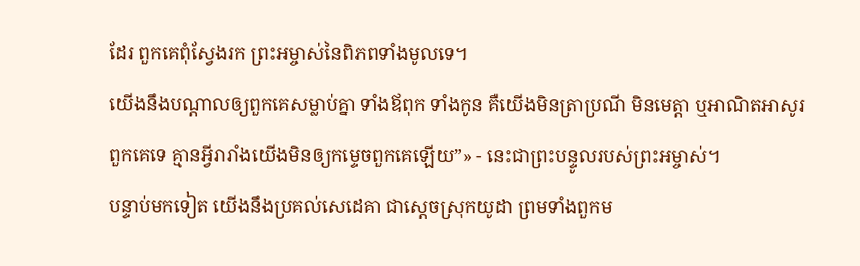ដែរ ពួកគេពុំស្វែងរក ព្រះអម្ចាស់នៃពិភពទាំងមូលទេ។
យើងនឹងបណ្ដាលឲ្យពួកគេសម្លាប់គ្នា ទាំងឪពុក ទាំងកូន គឺយើងមិនត្រាប្រណី មិនមេត្តា ឬអាណិតអាសូរពួកគេទេ គ្មានអ្វីរារាំងយើងមិនឲ្យកម្ទេចពួកគេឡើយ”» - នេះជាព្រះបន្ទូលរបស់ព្រះអម្ចាស់។
បន្ទាប់មកទៀត យើងនឹងប្រគល់សេដេគា ជាស្ដេចស្រុកយូដា ព្រមទាំងពួកម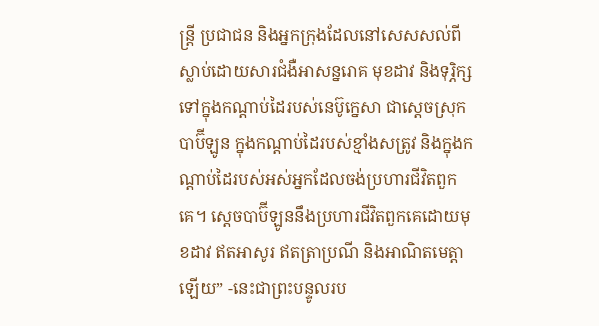ន្ត្រី ប្រជាជន និងអ្នកក្រុងដែលនៅសេសសល់ពីស្លាប់ដោយសារជំងឺអាសន្នរោគ មុខដាវ និងទុរ្ភិក្ស ទៅក្នុងកណ្ដាប់ដៃរបស់នេប៊ូក្នេសា ជាស្ដេចស្រុកបាប៊ីឡូន ក្នុងកណ្ដាប់ដៃរបស់ខ្មាំងសត្រូវ និងក្នុងកណ្ដាប់ដៃរបស់អស់អ្នកដែលចង់ប្រហារជីវិតពួកគេ។ ស្ដេចបាប៊ីឡូននឹងប្រហារជីវិតពួកគេដោយមុខដាវ ឥតអាសូរ ឥតត្រាប្រណី និងអាណិតមេត្តាឡើយ” -នេះជាព្រះបន្ទូលរប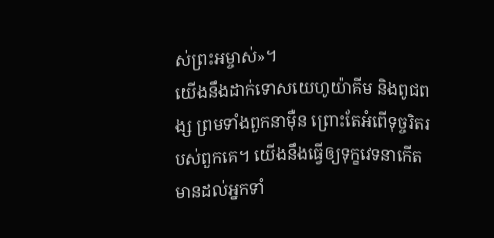ស់ព្រះអម្ចាស់»។
យើងនឹងដាក់ទោសយេហូយ៉ាគីម និងពូជពង្ស ព្រមទាំងពួកនាម៉ឺន ព្រោះតែអំពើទុច្ចរិតរបស់ពួកគេ។ យើងនឹងធ្វើឲ្យទុក្ខវេទនាកើតមានដល់អ្នកទាំ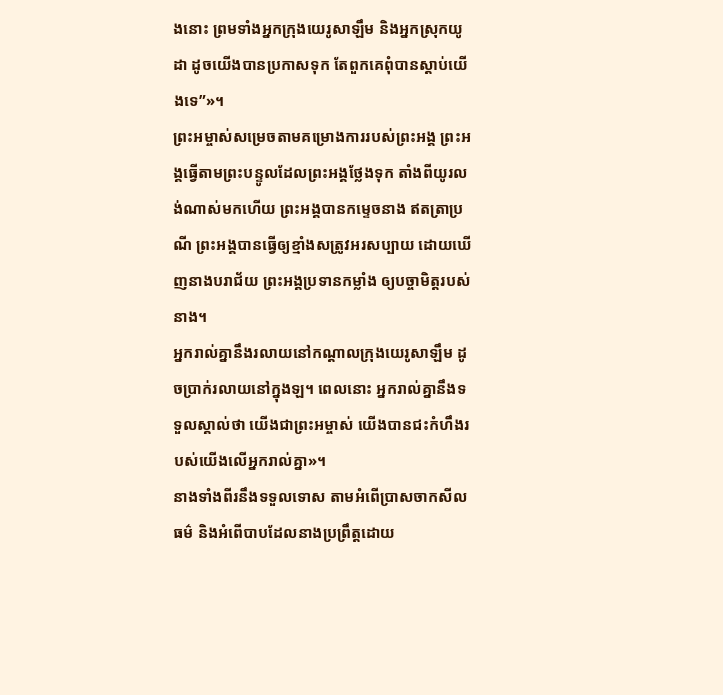ងនោះ ព្រមទាំងអ្នកក្រុងយេរូសាឡឹម និងអ្នកស្រុកយូដា ដូចយើងបានប្រកាសទុក តែពួកគេពុំបានស្ដាប់យើងទេ”»។
ព្រះអម្ចាស់សម្រេចតាមគម្រោងការរបស់ព្រះអង្គ ព្រះអង្គធ្វើតាមព្រះបន្ទូលដែលព្រះអង្គថ្លែងទុក តាំងពីយូរលង់ណាស់មកហើយ ព្រះអង្គបានកម្ទេចនាង ឥតត្រាប្រណី ព្រះអង្គបានធ្វើឲ្យខ្មាំងសត្រូវអរសប្បាយ ដោយឃើញនាងបរាជ័យ ព្រះអង្គប្រទានកម្លាំង ឲ្យបច្ចាមិត្តរបស់នាង។
អ្នករាល់គ្នានឹងរលាយនៅកណ្ដាលក្រុងយេរូសាឡឹម ដូចប្រាក់រលាយនៅក្នុងឡ។ ពេលនោះ អ្នករាល់គ្នានឹងទទួលស្គាល់ថា យើងជាព្រះអម្ចាស់ យើងបានជះកំហឹងរបស់យើងលើអ្នករាល់គ្នា»។
នាងទាំងពីរនឹងទទួលទោស តាមអំពើប្រាសចាកសីលធម៌ និងអំពើបាបដែលនាងប្រព្រឹត្តដោយ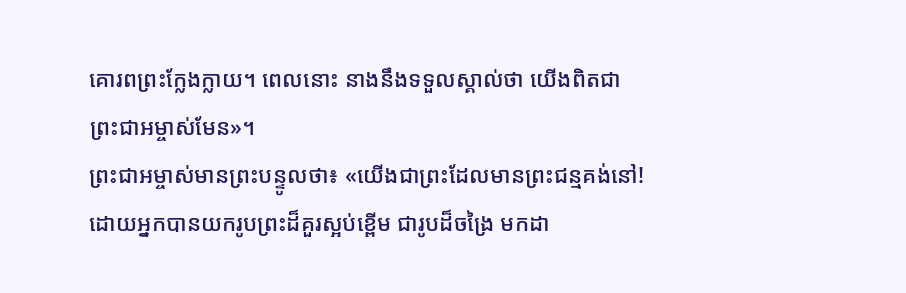គោរពព្រះក្លែងក្លាយ។ ពេលនោះ នាងនឹងទទួលស្គាល់ថា យើងពិតជាព្រះជាអម្ចាស់មែន»។
ព្រះជាអម្ចាស់មានព្រះបន្ទូលថា៖ «យើងជាព្រះដែលមានព្រះជន្មគង់នៅ! ដោយអ្នកបានយករូបព្រះដ៏គួរស្អប់ខ្ពើម ជារូបដ៏ចង្រៃ មកដា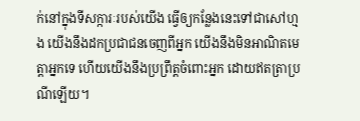ក់នៅក្នុងទីសក្ការៈរបស់យើង ធ្វើឲ្យកន្លែងនេះទៅជាសៅហ្មង យើងនឹងដកប្រជាជនចេញពីអ្នក យើងនឹងមិនអាណិតមេត្តាអ្នកទេ ហើយយើងនឹងប្រព្រឹត្តចំពោះអ្នក ដោយឥតត្រាប្រណីឡើយ។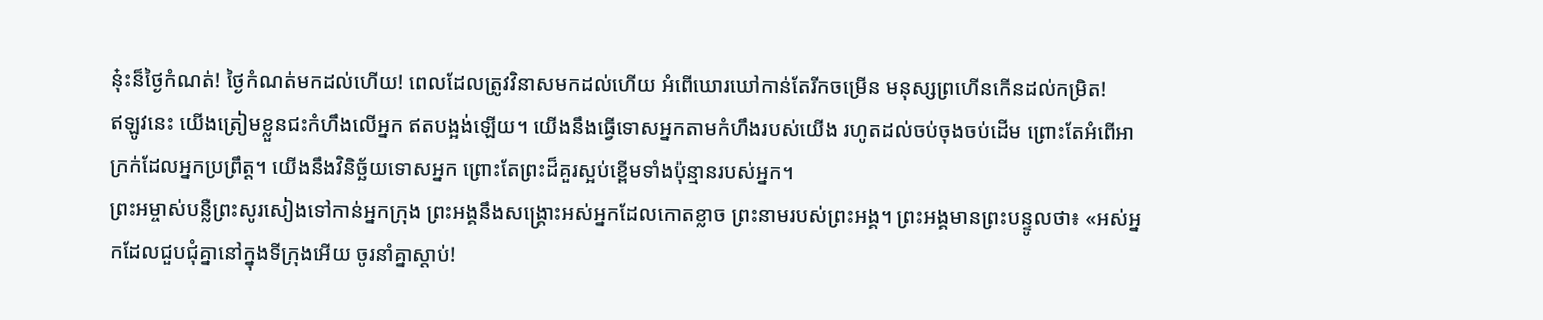នុ៎ះន៏ថ្ងៃកំណត់! ថ្ងៃកំណត់មកដល់ហើយ! ពេលដែលត្រូវវិនាសមកដល់ហើយ អំពើឃោរឃៅកាន់តែរីកចម្រើន មនុស្សព្រហើនកើនដល់កម្រិត!
ឥឡូវនេះ យើងត្រៀមខ្លួនជះកំហឹងលើអ្នក ឥតបង្អង់ឡើយ។ យើងនឹងធ្វើទោសអ្នកតាមកំហឹងរបស់យើង រហូតដល់ចប់ចុងចប់ដើម ព្រោះតែអំពើអាក្រក់ដែលអ្នកប្រព្រឹត្ត។ យើងនឹងវិនិច្ឆ័យទោសអ្នក ព្រោះតែព្រះដ៏គួរស្អប់ខ្ពើមទាំងប៉ុន្មានរបស់អ្នក។
ព្រះអម្ចាស់បន្លឺព្រះសូរសៀងទៅកាន់អ្នកក្រុង ព្រះអង្គនឹងសង្គ្រោះអស់អ្នកដែលកោតខ្លាច ព្រះនាមរបស់ព្រះអង្គ។ ព្រះអង្គមានព្រះបន្ទូលថា៖ «អស់អ្នកដែលជួបជុំគ្នានៅក្នុងទីក្រុងអើយ ចូរនាំគ្នាស្ដាប់!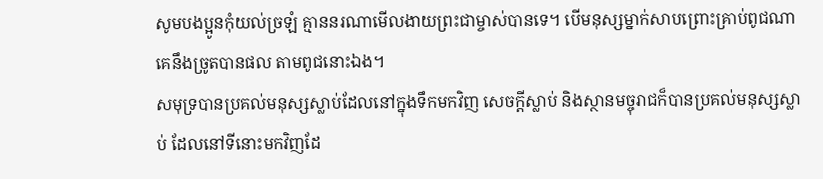សូមបងប្អូនកុំយល់ច្រឡំ គ្មាននរណាមើលងាយព្រះជាម្ចាស់បានទេ។ បើមនុស្សម្នាក់សាបព្រោះគ្រាប់ពូជណា គេនឹងច្រូតបានផល តាមពូជនោះឯង។
សមុទ្របានប្រគល់មនុស្សស្លាប់ដែលនៅក្នុងទឹកមកវិញ សេចក្ដីស្លាប់ និងស្ថានមច្ចុរាជក៏បានប្រគល់មនុស្សស្លាប់ ដែលនៅទីនោះមកវិញដែ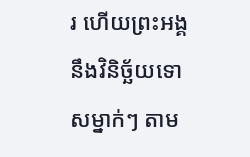រ ហើយព្រះអង្គនឹងវិនិច្ឆ័យទោសម្នាក់ៗ តាម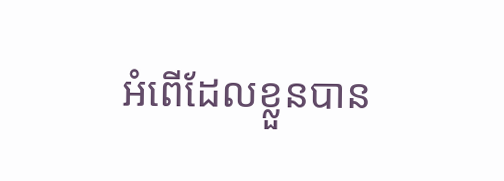អំពើដែលខ្លួនបាន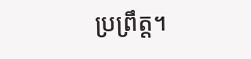ប្រព្រឹត្ត។